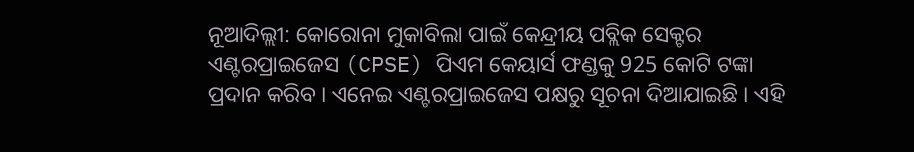ନୂଆଦିଲ୍ଲୀ: କୋରୋନା ମୁକାବିଲା ପାଇଁ କେନ୍ଦ୍ରୀୟ ପବ୍ଲିକ ସେକ୍ଟର ଏଣ୍ଟରପ୍ରାଇଜେସ (CPSE) ପିଏମ କେୟାର୍ସ ଫଣ୍ଡକୁ 925 କୋଟି ଟଙ୍କା ପ୍ରଦାନ କରିବ । ଏନେଇ ଏଣ୍ଟରପ୍ରାଇଜେସ ପକ୍ଷରୁ ସୂଚନା ଦିଆଯାଇଛି । ଏହି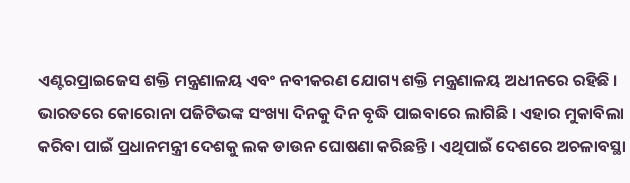ଏଣ୍ଟରପ୍ରାଇଜେସ ଶକ୍ତି ମନ୍ତ୍ରଣାଳୟ ଏବଂ ନବୀକରଣ ଯୋଗ୍ୟ ଶକ୍ତି ମନ୍ତ୍ରଣାଳୟ ଅଧୀନରେ ରହିଛି ।
ଭାରତରେ କୋରୋନା ପଜିଟିଭଙ୍କ ସଂଖ୍ୟା ଦିନକୁ ଦିନ ବୃଦ୍ଧି ପାଇବାରେ ଲାଗିଛି । ଏହାର ମୁକାବିଲା କରିବା ପାଇଁ ପ୍ରଧାନମନ୍ତ୍ରୀ ଦେଶକୁ ଲକ ଡାଉନ ଘୋଷଣା କରିଛନ୍ତି । ଏଥିପାଇଁ ଦେଶରେ ଅଚଳାବସ୍ଥା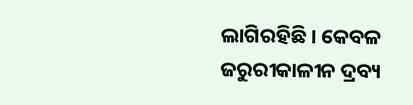ଲାଗିରହିଛି । କେବଳ ଜରୁରୀକାଳୀନ ଦ୍ରବ୍ୟ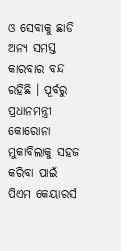ଓ ସେବାକୁ ଛାଡି ଅନ୍ୟ ସମସ୍ତ କାରବାର ବନ୍ଦ ରହିଛି । ପୂର୍ବରୁ ପ୍ରଧାନମନ୍ତ୍ରୀ କୋରୋନା ମୁକାବିଲାକୁ ସହଜ କରିବା ପାଇଁ ପିଏମ କେୟାରର୍ସ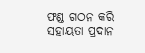ଫଣ୍ଡ ଗଠନ କରି ସହାୟତା ପ୍ରଦାନ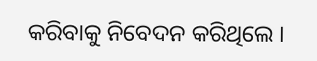କରିବାକୁ ନିବେଦନ କରିଥିଲେ ।